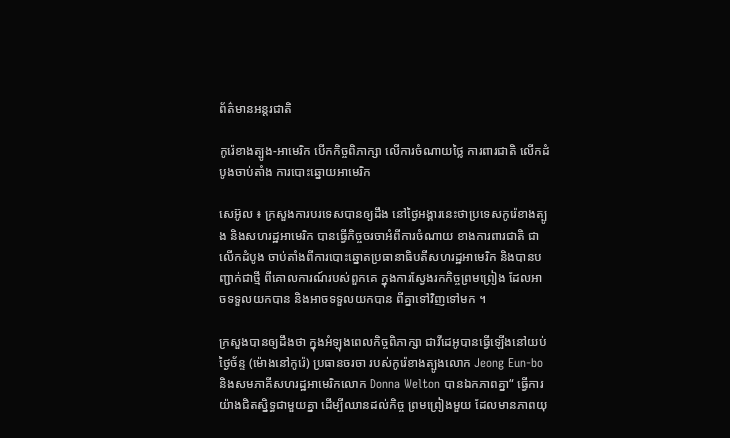ព័ត៌មានអន្តរជាតិ

កូរ៉េខាងត្បូង-អាមេរិក បើកកិច្ចពិភាក្សា លើការចំណាយថ្លៃ ការពារជាតិ លើកដំបូងចាប់តាំង ការបោះឆ្នោយអាមេរិក

សេអ៊ូល ៖ ក្រសួងការបរទេសបានឲ្យដឹង នៅថ្ងៃអង្គារនេះថាប្រទេសកូរ៉េខាងត្បូង និងសហរដ្ឋអាមេរិក បានធ្វើកិច្ចចរចាអំពីការចំណាយ ខាងការពារជាតិ ជាលើកដំបូង ចាប់តាំងពីការបោះឆ្នោតប្រធានាធិបតីសហរដ្ឋអាមេរិក និងបានបញ្ជាក់ជាថ្មី ពីគោលការណ៍របស់ពួកគេ ក្នុងការស្វែងរកកិច្ចព្រមព្រៀង ដែលអាចទទួលយកបាន និងអាចទទួលយកបាន ពីគ្នាទៅវិញទៅមក ។

ក្រសួងបានឲ្យដឹងថា ក្នុងអំឡុងពេលកិច្ចពិភាក្សា ជាវីដេអូបានធ្វើឡើងនៅយប់ថ្ងៃច័ន្ទ (ម៉ោងនៅកូរ៉េ) ប្រធានចរចា របស់កូរ៉េខាងត្បូងលោក Jeong Eun-bo និងសមភាគីសហរដ្ឋអាមេរិកលោក Donna Welton បានឯកភាពគ្នា“ ធ្វើការយ៉ាងជិតស្និទ្ធជាមួយគ្នា ដើម្បីឈានដល់កិច្ច ព្រមព្រៀងមួយ ដែលមានភាពយុ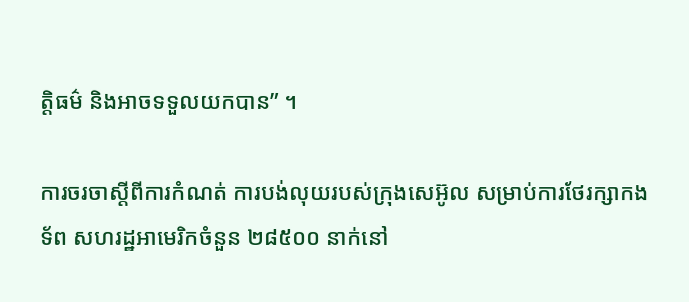ត្តិធម៌ និងអាចទទួលយកបាន” ។

ការចរចាស្តីពីការកំណត់ ការបង់លុយរបស់ក្រុងសេអ៊ូល សម្រាប់ការថែរក្សាកងទ័ព សហរដ្ឋអាមេរិកចំនួន ២៨៥០០ នាក់នៅ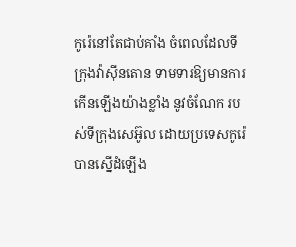កូរ៉េនៅតែជាប់គាំង ចំពេលដែលទីក្រុងវ៉ាស៊ីនតោន ទាមទារឱ្យមានការកើនឡើងយ៉ាងខ្លាំង នូវចំណែក របស់ទីក្រុងសេអ៊ូល ដោយប្រទេសកូរ៉េ បានស្នើដំឡើង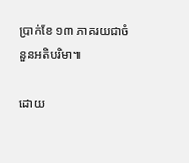ប្រាក់ខែ ១៣ ភាគរយជាចំនួនអតិបរិមា៕

ដោយ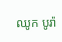ឈូក បូរ៉ា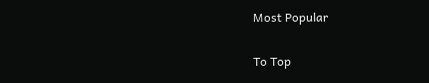Most Popular

To Top